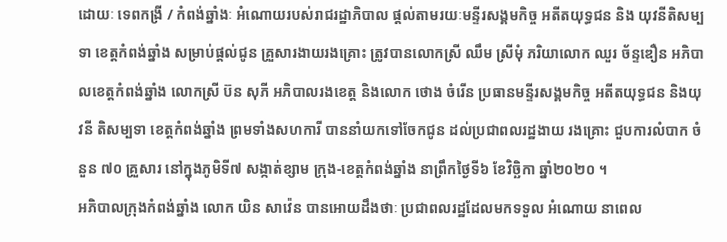ដោយៈ ទេពកង្រី / កំពង់ឆ្នាំងៈ អំណោយរបស់រាជរដ្ឋាភិបាល ផ្តល់តាមរយៈមន្ទីរសង្គមកិច្ច អតីតយុទ្ធជន និង យុវនីតិសម្បទា ខេត្តកំពង់ឆ្នាំង សម្រាប់ផ្តល់ជូន គ្រួសារងាយរងគ្រោះ ត្រូវបានលោកស្រី ឈឹម ស្រីមុំ ភរិយាលោក ឈួរ ច័ន្ទឌឿន អភិបាលខេត្តកំពង់ឆ្នាំង លោកស្រី ប៊ន សុភី អភិបាលរងខេត្ត និងលោក ថោង ចំរើន ប្រធានមន្ទីរសង្គមកិច្ច អតីតយុទ្ធជន និងយុវនី តិសម្បទា ខេត្តកំពង់ឆ្នាំង ព្រមទាំងសហការី បាននាំយកទៅចែកជូន ដល់ប្រជាពលរដ្ឋងាយ រងគ្រោះ ជួបការលំបាក ចំនួន ៧០ គ្រួសារ នៅក្នុងភូមិទី៧ សង្កាត់ខ្សាម ក្រុង-ខេត្តកំពង់ឆ្នាំង នាព្រឹកថ្ងៃទី៦ ខែវិច្ឆិកា ឆ្នាំ២០២០ ។
អភិបាលក្រុងកំពង់ឆ្នាំង លោក យិន សាវ៉េន បានអោយដឹងថាៈ ប្រជាពលរដ្ឋដែលមកទទួល អំណោយ នាពេល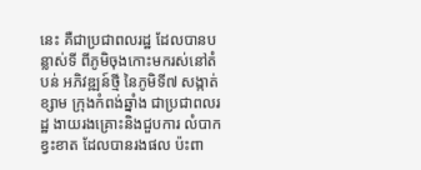នេះ គឺជាប្រជាពលរដ្ឋ ដែលបានបន្លាស់ទី ពីភូមិចុងកោះមករស់នៅតំបន់ អភិវឌ្ឍន៍ថ្មី នៃភូមិទី៧ សង្កាត់ខ្សាម ក្រុងកំពង់ឆ្នាំង ជាប្រជាពលរដ្ឋ ងាយរងគ្រោះនិងជួបការ លំបាក ខ្វះខាត ដែលបានរងផល ប៉ះពា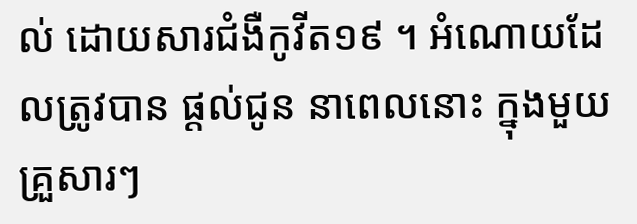ល់ ដោយសារជំងឺកូវីត១៩ ។ អំណោយដែលត្រូវបាន ផ្តល់ជូន នាពេលនោះ ក្នុងមួយគ្រួសារៗ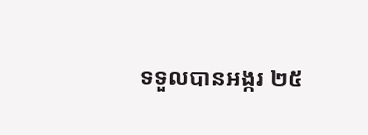ទទួលបានអង្ករ ២៥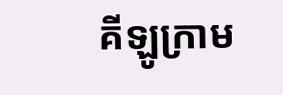គីឡូក្រាម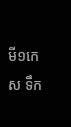មី១កេស ទឹក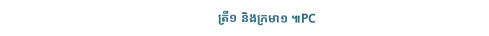ត្រី១ និងក្រមា១ ៕PC